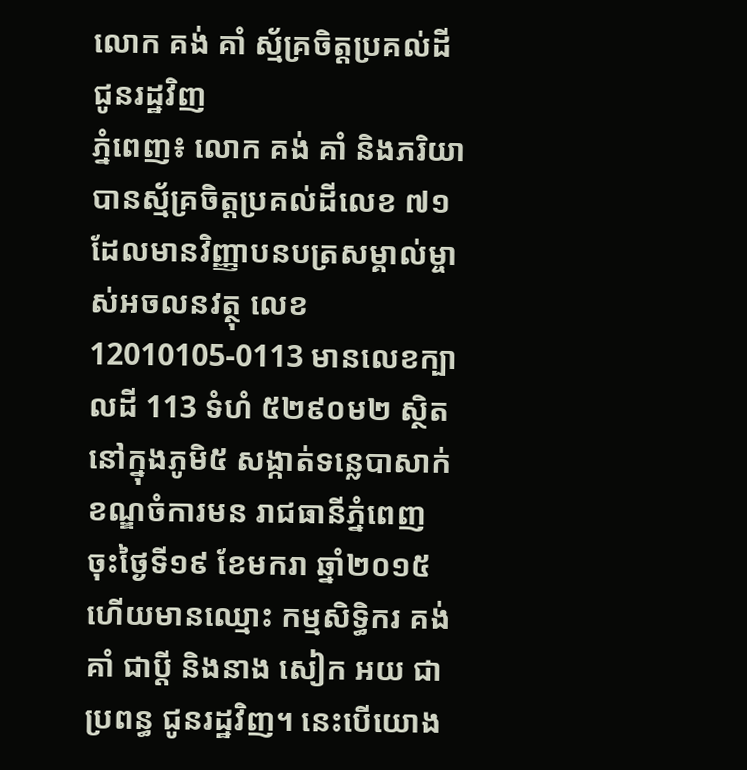លោក គង់ គាំ ស្ម័គ្រចិត្តប្រគល់ដីជូនរដ្ឋវិញ
ភ្នំពេញ៖ លោក គង់ គាំ និងភរិយា បានស្ម័គ្រចិត្តប្រគល់ដីលេខ ៧១ ដែលមានវិញ្ញាបនបត្រសម្គាល់ម្ចាស់អចលនវត្ថុ លេខ 12010105-0113 មានលេខក្បាលដី 113 ទំហំ ៥២៩០ម២ ស្ថិតនៅក្នុងភូមិ៥ សង្កាត់ទន្លេបាសាក់ ខណ្ឌចំការមន រាជធានីភ្នំពេញ ចុះថ្ងៃទី១៩ ខែមករា ឆ្នាំ២០១៥ ហើយមានឈ្មោះ កម្មសិទ្ធិករ គង់ គាំ ជាប្តី និងនាង សៀក អយ ជាប្រពន្ធ ជូនរដ្ឋវិញ។ នេះបើយោង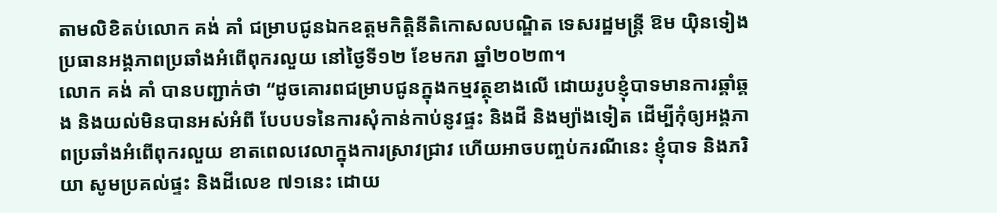តាមលិខិតប់លោក គង់ គាំ ជម្រាបជូនឯកឧត្តមកិត្តិនីតិកោសលបណ្ឌិត ទេសរដ្ឋមន្ត្រី ឱម យ៉ិនទៀង ប្រធានអង្គភាពប្រឆាំងអំពើពុករលួយ នៅថ្ងៃទី១២ ខែមករា ឆ្នាំ២០២៣។
លោក គង់ គាំ បានបញ្ជាក់ថា “ដូចគោរពជម្រាបជូនក្នុងកម្មវត្ថុខាងលើ ដោយរូបខ្ញុំបាទមានការឆ្គាំឆ្គង និងយល់មិនបានអស់អំពី បែបបទនៃការសុំកាន់កាប់នូវផ្ទះ និងដី និងម្យ៉ាងទៀត ដើម្បីកុំឲ្យអង្គភាពប្រឆាំងអំពើពុករលួយ ខាតពេលវេលាក្នុងការស្រាវជ្រាវ ហើយអាចបញ្ចប់ករណីនេះ ខ្ញុំបាទ និងភរិយា សូមប្រគល់ផ្ទះ និងដីលេខ ៧១នេះ ដោយ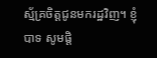ស្ម័គ្រចិត្តជូនមករដ្ឋវិញ។ ខ្ញុំបាទ សូមផ្តិ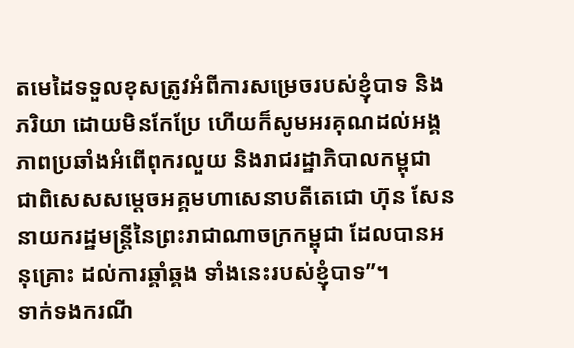តមេដៃទទួលខុសត្រូវអំពីការសម្រេចរបស់ខ្ញុំបាទ និងភរិយា ដោយមិនកែប្រែ ហើយក៏សូមអរគុណដល់អង្គភាពប្រឆាំងអំពើពុករលួយ និងរាជរដ្ឋាភិបាលកម្ពុជា ជាពិសេសសម្តេចអគ្គមហាសេនាបតីតេជោ ហ៊ុន សែន នាយករដ្ឋមន្ត្រីនៃព្រះរាជាណាចក្រកម្ពុជា ដែលបានអនុគ្រោះ ដល់ការឆ្គាំឆ្គង ទាំងនេះរបស់ខ្ញុំបាទ”។
ទាក់ទងករណី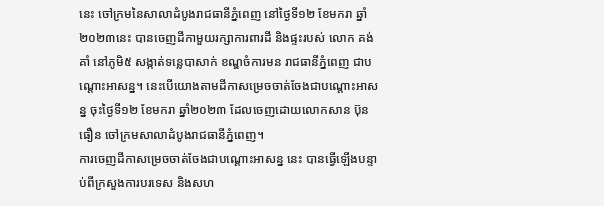នេះ ចៅក្រមនៃសាលាដំបូងរាជធានីភ្នំពេញ នៅថ្ងៃទី១២ ខែមករា ឆ្នាំ២០២៣នេះ បានចេញដីកាមួយរក្សាការពារដី និងផ្ទះរបស់ លោក គង់ គាំ នៅភូមិ៥ សង្កាត់ទន្លេបាសាក់ ខណ្ឌចំការមន រាជធានីភ្នំពេញ ជាបណ្តោះអាសន្ន។ នេះបេីយោងតាមដីកាសម្រេចចាត់ចែងជាបណ្តោះអាសន្ន ចុះថ្ងៃទី១២ ខែមករា ឆ្នាំ២០២៣ ដែលចេញដោយលោកសាន ប៊ុនធឿន ចៅក្រមសាលាដំបូងរាជធានីភ្នំពេញ។
ការចេញដីកាសម្រេចចាត់ចែងជាបណ្តោះអាសន្ន នេះ បានធ្វើឡើងបន្ទាប់ពីក្រសួងការបរទេស និងសហ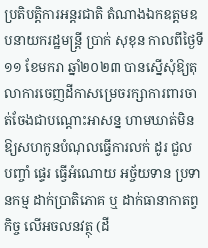ប្រតិបត្តិការអន្តរជាតិ តំណាងឯកឧត្តមឧបនាយករដ្ឋមន្ត្រី ប្រាក់ សុខុន កាលពីថ្ងៃទី១១ ខែមករា ឆ្នាំ២០២៣ បានស្នើសុំឱ្យតុលាការចេញដីកាសម្រេចរក្សាការពារចាត់ចែងជាបណ្តោះអាសន្ន ហាមឃាត់មិន ឱ្យសហកូនបំណុលធ្វើការលក់ ដូរ ជួល បញ្ចាំ ផ្ទេរ ធ្វើអំណោយ អច្ច័យទាន ប្រទានកម្ម ដាក់ប្រាតិភោគ ឬ ដាក់ធានាកាតព្វកិច្ច លើអចលនវត្ថុ (ដី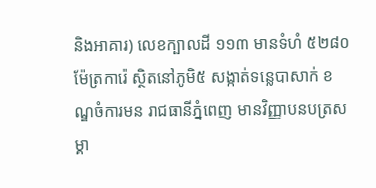និងអាគារ) លេខក្បាលដី ១១៣ មានទំហំ ៥២៨០ ម៉ែត្រការ៉េ ស្ថិតនៅភូមិ៥ សង្កាត់ទន្លេបាសាក់ ខណ្ឌចំការមន រាជធានីភ្នំពេញ មានវិញ្ញាបនបត្រសម្គា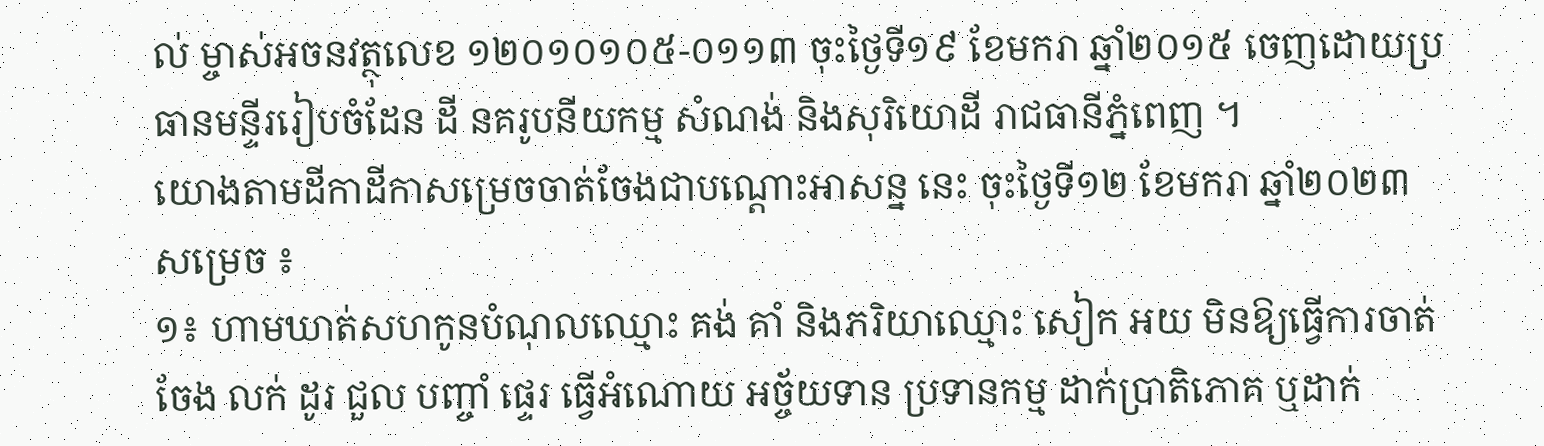ល់ ម្ចាស់អចនវត្ថុលេខ ១២០១០១០៥-០១១៣ ចុះថ្ងៃទី១៩ ខែមករា ឆ្នាំ២០១៥ ចេញដោយប្រធានមន្ទីររៀបចំដែន ដី នគរូបនីយកម្ម សំណង់ និងសុរិយោដី រាជធានីភ្នំពេញ ។
យោងតាមដីកាដីកាសម្រេចចាត់ចែងជាបណ្តោះអាសន្ន នេះ ចុះថ្ងៃទី១២ ខែមករា ឆ្នាំ២០២៣ សម្រេច ៖
១៖ ហាមឃាត់សហកូនបំណុលឈ្មោះ គង់ គាំ និងភរិយាឈ្មោះ សៀក អយ មិនឱ្យធ្វើការចាត់ចែង លក់ ដូរ ជួល បញ្ចាំ ផ្ទេរ ធ្វើអំណោយ អច្ច័យទាន ប្រទានកម្ម ដាក់ប្រាតិភោគ ឬដាក់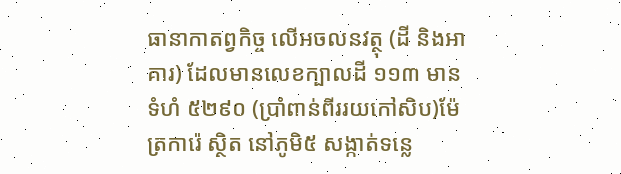ធានាកាតព្វកិច្ច លើអចលនវត្ថុ (ដី និងអាគារ) ដែលមានលេខក្បាលដី ១១៣ មានទំហំ ៥២៩០ (ប្រាំពាន់ពីររយកៅសិប)ម៉ែត្រការ៉េ ស្ថិត នៅភូមិ៥ សង្កាត់ទន្លេ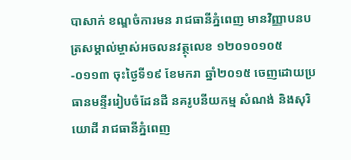បាសាក់ ខណ្ឌចំការមន រាជធានីភ្នំពេញ មានវិញ្ញាបនបត្រសម្គាល់ម្ចាស់អចលនវត្ថុលេខ ១២០១០១០៥-០១១៣ ចុះថ្ងៃទី១៩ ខែមករា ឆ្នាំ២០១៥ ចេញដោយប្រធានមន្ទីររៀបចំដែនដី នគរូបនីយកម្ម សំណង់ និងសុរិយោដី រាជធានីភ្នំពេញ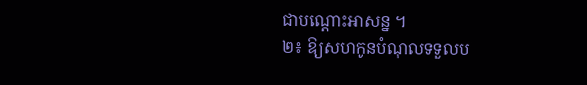ជាបណ្ដោះអាសន្ន ។
២៖ ឱ្យសហកូនបំណុលទទួលប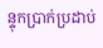ន្ទុកប្រាក់ប្រដាប់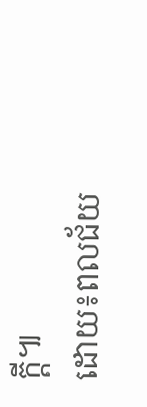ក្តី៕
ដោយ៖ពលជ័យ